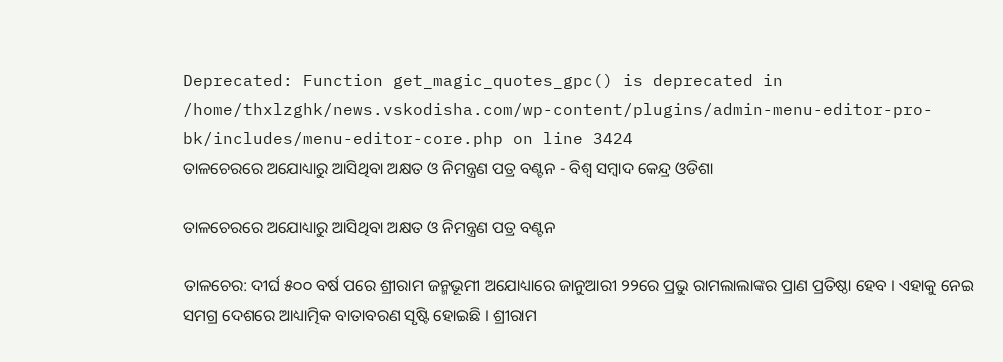Deprecated: Function get_magic_quotes_gpc() is deprecated in /home/thxlzghk/news.vskodisha.com/wp-content/plugins/admin-menu-editor-pro-bk/includes/menu-editor-core.php on line 3424
ତାଳଚେରରେ ଅଯୋଧ୍ୟାରୁ ଆସିଥିବା ଅକ୍ଷତ ଓ ନିମନ୍ତ୍ରଣ ପତ୍ର ବଣ୍ଟନ - ବିଶ୍ୱ ସମ୍ବାଦ କେନ୍ଦ୍ର ଓଡିଶା

ତାଳଚେରରେ ଅଯୋଧ୍ୟାରୁ ଆସିଥିବା ଅକ୍ଷତ ଓ ନିମନ୍ତ୍ରଣ ପତ୍ର ବଣ୍ଟନ

ତାଳଚେର: ଦୀର୍ଘ ୫୦୦ ବର୍ଷ ପରେ ଶ୍ରୀରାମ ଜନ୍ମଭୂମୀ ଅଯୋଧ୍ୟାରେ ଜାନୁଆରୀ ୨୨ରେ ପ୍ରଭୁ ରାମଲାଲାଙ୍କର ପ୍ରାଣ ପ୍ରତିଷ୍ଠା ହେବ । ଏହାକୁ ନେଇ ସମଗ୍ର ଦେଶରେ ଆଧ୍ୟାତ୍ମିକ ବାତାବରଣ ସୃଷ୍ଟି ହୋଇଛି । ଶ୍ରୀରାମ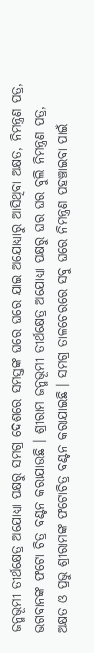ଜନ୍ମଭୂମୀ ତୀର୍ଥକ୍ଷେତ୍ର ଅଯୋଧ୍ୟା ପକ୍ଷରୁ ସମଗ୍ର ଦେଶରେ ସମସ୍ତଙ୍କ ଘରେ ଘରେ ଯାଇ ଅଯୋଧ୍ୟାରୁ ଆସିଥିବା ଅକ୍ଷତ, ନିମନ୍ତ୍ରଣ ପତ୍ର, ଭଗବାନଙ୍କ ଫଟୋ ଚିତ୍ର ବଣ୍ଟନ କରାଯାଉଛି । ଶ୍ରୀରାମ ଜନ୍ମଭୂମୀ ତୀର୍ଥକ୍ଷେତ୍ର ଅଯୋଧ୍ୟା ପକ୍ଷରୁ ଘର ଘର ବୁଲି ନିମନ୍ତ୍ରଣ ପତ୍ର, ଅକ୍ଷତ ଓ ପ୍ରଭୁ ଶ୍ରୀରାମଙ୍କ ଫଟୋଚିତ୍ର ବଣ୍ଟନ କରାଯାଇଛି । ସମଗ୍ର ତାଳଚେରରେ ସବୁ ଘରେ ନିମନ୍ତ୍ରଣ ପହଞ୍ଚାଇବା ପାଇଁ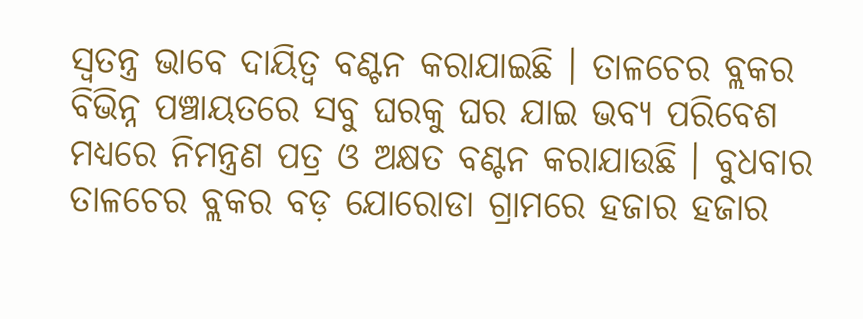ସ୍ୱତନ୍ତ୍ର ଭାବେ ଦାୟିତ୍ୱ ବଣ୍ଟନ କରାଯାଇଛି । ତାଳଚେର ବ୍ଲକର ବିଭିନ୍ନ ପଞ୍ଚାୟତରେ ସବୁ ଘରକୁ ଘର ଯାଇ ଭବ୍ୟ ପରିବେଶ ମଧ୍ୟରେ ନିମନ୍ତ୍ରଣ ପତ୍ର ଓ ଅକ୍ଷତ ବଣ୍ଟନ କରାଯାଉଛି । ବୁଧବାର ତାଳଚେର ବ୍ଲକର ବଡ଼ ଯୋରୋଡା ଗ୍ରାମରେ ହଜାର ହଜାର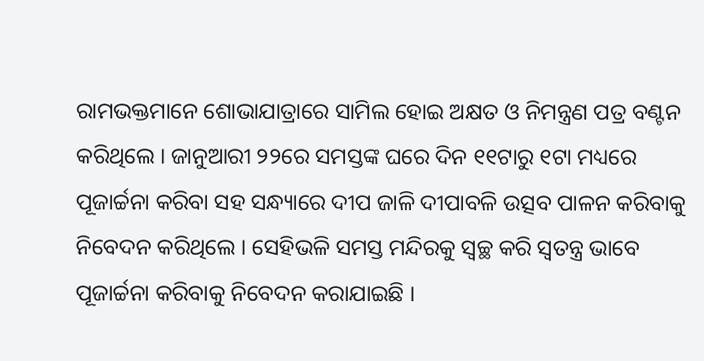ରାମଭକ୍ତମାନେ ଶୋଭାଯାତ୍ରାରେ ସାମିଲ ହୋଇ ଅକ୍ଷତ ଓ ନିମନ୍ତ୍ରଣ ପତ୍ର ବଣ୍ଟନ କରିଥିଲେ । ଜାନୁଆରୀ ୨୨ରେ ସମସ୍ତଙ୍କ ଘରେ ଦିନ ୧୧ଟାରୁ ୧ଟା ମଧ୍ୟରେ ପୂଜାର୍ଚ୍ଚନା କରିବା ସହ ସନ୍ଧ୍ୟାରେ ଦୀପ ଜାଳି ଦୀପାବଳି ଉତ୍ସବ ପାଳନ କରିବାକୁ ନିବେଦନ କରିଥିଲେ । ସେହିଭଳି ସମସ୍ତ ମନ୍ଦିରକୁ ସ୍ୱଚ୍ଛ କରି ସ୍ୱତନ୍ତ୍ର ଭାବେ ପୂଜାର୍ଚ୍ଚନା କରିବାକୁ ନିବେଦନ କରାଯାଇଛି ।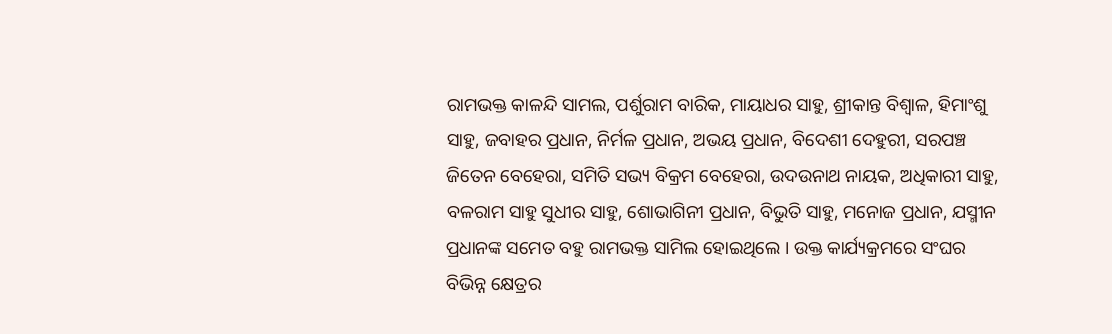ରାମଭକ୍ତ କାଳନ୍ଦି ସାମଲ, ପର୍ଶୁରାମ ବାରିକ, ମାୟାଧର ସାହୁ, ଶ୍ରୀକାନ୍ତ ବିଶ୍ୱାଳ, ହିମାଂଶୁ ସାହୁ, ଜବାହର ପ୍ରଧାନ, ନିର୍ମଳ ପ୍ରଧାନ, ଅଭୟ ପ୍ରଧାନ, ବିଦେଶୀ ଦେହୁରୀ, ସରପଞ୍ଚ ଜିତେନ ବେହେରା, ସମିତି ସଭ୍ୟ ବିକ୍ରମ ବେହେରା, ଉଦଉନାଥ ନାୟକ, ଅଧିକାରୀ ସାହୁ, ବଳରାମ ସାହୁ ସୁଧୀର ସାହୁ, ଶୋଭାଗିନୀ ପ୍ରଧାନ, ବିଭୁତି ସାହୁ, ମନୋଜ ପ୍ରଧାନ, ଯସ୍ମୀନ ପ୍ରଧାନଙ୍କ ସମେତ ବହୁ ରାମଭକ୍ତ ସାମିଲ ହୋଇଥିଲେ । ଉକ୍ତ କାର୍ଯ୍ୟକ୍ରମରେ ସଂଘର ବିଭିନ୍ନ କ୍ଷେତ୍ରର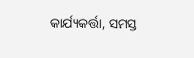କାର୍ଯ୍ୟକର୍ତ୍ତା, ସମସ୍ତ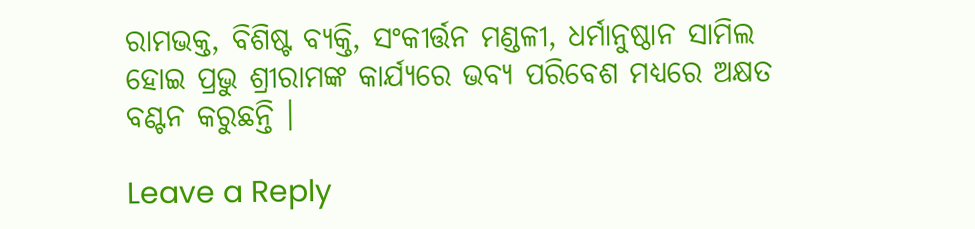ରାମଭକ୍ତ, ବିଶିଷ୍ଟ ବ୍ୟକ୍ତି, ସଂକୀର୍ତ୍ତନ ମଣ୍ଡଳୀ, ଧର୍ମାନୁଷ୍ଠାନ ସାମିଲ ହୋଇ ପ୍ରଭୁ ଶ୍ରୀରାମଙ୍କ କାର୍ଯ୍ୟରେ ଭବ୍ୟ ପରିବେଶ ମଧ୍ୟରେ ଅକ୍ଷତ ବଣ୍ଟନ କରୁଛନ୍ତି ।

Leave a Reply